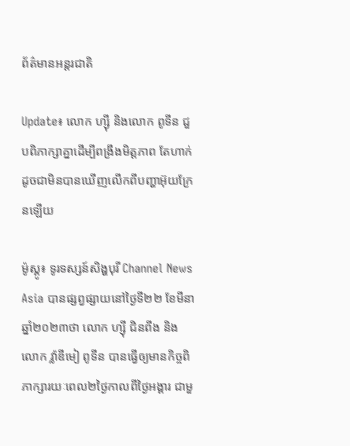ព័ត៌មានអន្តរជាតិ

Update៖ លោក ហ្ស៊ី និងលោក ពូទីន ជួបពិភាក្សាគ្នាដើម្បីពង្រឹងមិត្តភាព តែហាក់ដូចជាមិនបានឃើញលើកពីបញ្ហាអ៊ុយក្រែនឡើយ

ម៉ូស្គូ៖ ទូរទស្សន៍សិង្ហបុរី Channel News Asia បានផ្សព្វផ្សាយនៅថ្ងៃទី២២ ខែមីនា ឆ្នាំ២០២៣ថា លោក ហ្ស៊ី ជិនពីង និងលោក វ៉្លាឌីមៀ ពូទីន បានធ្វើឲ្យមានកិច្ចពិភាក្សារយៈពេល២ថ្ងៃកាលពីថ្ងៃអង្គារ ជាមួ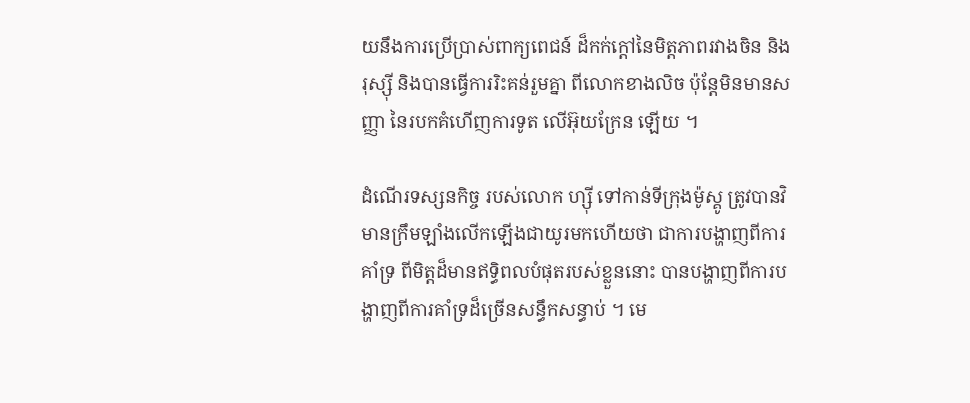យនឹងការប្រើប្រាស់ពាក្យពេជន៍ ដ៏កក់ក្តៅនៃមិត្តភាពរវាងចិន និងរុស្ស៊ី និងបានធ្វើការរិះគន់រួមគ្នា ពីលោកខាងលិច ប៉ុន្តែមិនមានសញ្ញា នៃរបកគំហើញការទូត លើអ៊ុយក្រែន ឡើយ ។

ដំណើរទស្សនកិច្ច របស់លោក ហ្ស៊ី ទៅកាន់ទីក្រុងម៉ូស្គូ ត្រូវបានវិមានក្រឹមឡាំងលើកឡើងជាយូរមកហើយថា ជាការបង្ហាញពីការគាំទ្រ ពីមិត្តដ៏មានឥទ្ធិពលបំផុតរបស់ខ្លួននោះ បានបង្ហាញពីការបង្ហាញពីការគាំទ្រដ៏ច្រើនសន្ធឹកសន្ធាប់ ។ មេ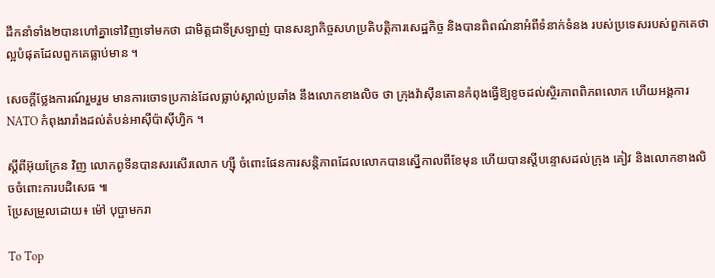ដឹកនាំទាំង២បានហៅគ្នាទៅវិញទៅមកថា ជាមិត្តជាទីស្រឡាញ់ បានសន្យាកិច្ចសហប្រតិបត្តិការសេដ្ឋកិច្ច និងបានពិពណ៌នាអំពីទំនាក់ទំនង របស់ប្រទេសរបស់ពួកគេថា ល្អបំផុតដែលពួកគេធ្លាប់មាន ។

សេចក្តីថ្លែងការណ៍រួមរួម មានការចោទប្រកាន់ដែលធ្លាប់ស្គាល់ប្រឆាំង នឹងលោកខាងលិច ថា ក្រុងវ៉ាស៊ីនតោនកំពុងធ្វើឱ្យខូចដល់ស្ថិរភាពពិភពលោក ហើយអង្គការ NATO កំពុងរារាំងដល់តំបន់អាស៊ីប៉ាស៊ីហ្វិក ។

ស្តីពីអ៊ុយក្រែន វិញ លោកពូទីនបានសរសើរលោក ហ្ស៊ី ចំពោះផែនការសន្តិភាពដែលលោកបានស្នើកាលពីខែមុន ហើយបានស្តីបន្ទោសដល់ក្រុង គៀវ និងលោកខាងលិចចំពោះការបដិសេធ ៕
ប្រែសម្រួលដោយ៖ ម៉ៅ បុប្ផាមករា

To Top